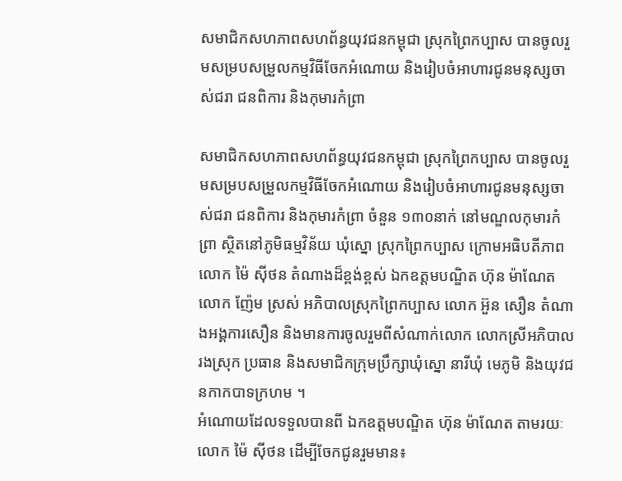សមាជិកសហភាពសហព័ន្ធយុវជនកម្ពុជា ស្រុកព្រៃកប្បាស បានចូលរួមសម្របសម្រួលកម្មវិធីចែកអំណោយ និងរៀបចំអាហារជូនមនុស្សចាស់ជរា ជនពិការ និងកុមារកំព្រា

សមាជិកសហភាពសហព័ន្ធយុវជនកម្ពុជា ស្រុកព្រៃកប្បាស បានចូលរួមសម្របសម្រួលកម្មវិធីចែកអំណោយ និងរៀបចំអាហារជូនមនុស្សចាស់ជរា ជនពិការ និងកុមារកំព្រា ចំនួន ១៣០នាក់ នៅមណ្ឌលកុមារកំព្រា ស្ថិតនៅភូមិធម្មវិន័យ ឃុំស្នោ ស្រុកព្រៃកប្បាស ក្រោមអធិបតីភាព លោក ម៉ៃ ស៊ីថន តំណាងដ៏ខ្ពង់ខ្ពស់ ឯកឧត្តមបណ្ឌិត ហ៊ុន ម៉ាណែត លោក ញ៉ែម ស្រស់ អភិបាលស្រុកព្រៃកប្បាស លោក អ៊ួន សឿន តំណាងអង្គការសឿន និងមានការចូលរួមពីសំណាក់លោក លោកស្រីអភិបាលរងស្រុក ប្រធាន និងសមាជិកក្រុមប្រឹក្សាឃុំស្នោ នារីឃុំ មេភូមិ និងយុវជនកាកបាទក្រហម ។
អំណោយដែលទទួលបានពី ឯកឧត្តមបណ្ឌិត ហ៊ុន ម៉ាណែត តាមរយៈលោក ម៉ៃ សុីថន ដើម្បីចែកជូនរួមមាន៖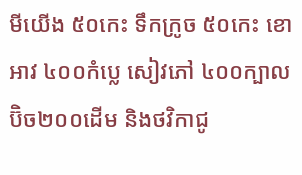មីយើង ៥០កេះ ទឹកក្រូច ៥០កេះ ខោអាវ ៤០០កំប្លេ សៀវភៅ ៤០០ក្បាល ប៊ិច២០០ដើម និងថវិកាជូ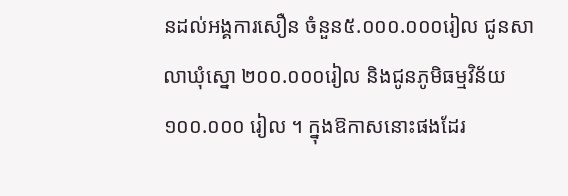នដល់អង្គការសឿន ចំនួន៥.០០០.០០០រៀល ជូនសាលាឃុំស្នោ ២០០.០០០រៀល និងជូនភូមិធម្មវិន័យ ១០០.០០០ រៀល ។ ក្នុងឱកាសនោះផងដែរ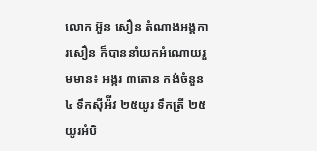លោក អ៊ួន សឿន តំណាងអង្គការសឿន ក៏បាននាំយកអំណោយរួមមាន៖ អង្ករ ៣តោន កង់ចំនួន ៤ ទឹកស៊ីអ៉ីវ ២៥យូរ ទឹកត្រី ២៥យូរអំបិ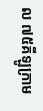ល ៧៥គីឡូក្រាម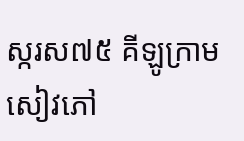ស្ករស៧៥ គីឡូក្រាម សៀវភៅ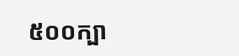៥០០ក្បា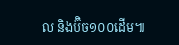ល និងប៊ិច១០០ដើម៕